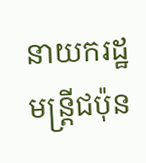នាយករដ្ឋមន្ត្រីជប៉ុន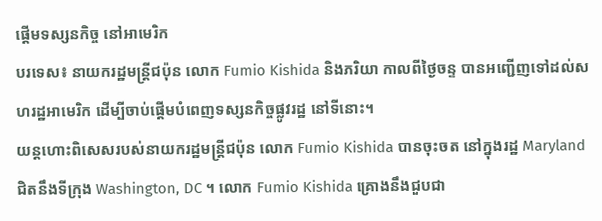ផ្តើមទស្សនកិច្ច នៅអាមេរិក
បរទេស៖ នាយករដ្ឋមន្ត្រីជប៉ុន លោក Fumio Kishida និងភរិយា កាលពីថ្ងៃចន្ទ បានអញ្ជើញទៅដល់សហរដ្ឋអាមេរិក ដើម្បីចាប់ផ្តើមបំពេញទស្សនកិច្ចផ្លូវរដ្ឋ នៅទីនោះ។
យន្តហោះពិសេសរបស់នាយករដ្ឋមន្ត្រីជប៉ុន លោក Fumio Kishida បានចុះចត នៅក្នុងរដ្ឋ Maryland ជិតនឹងទីក្រុង Washington, DC ។ លោក Fumio Kishida គ្រោងនឹងជួបជា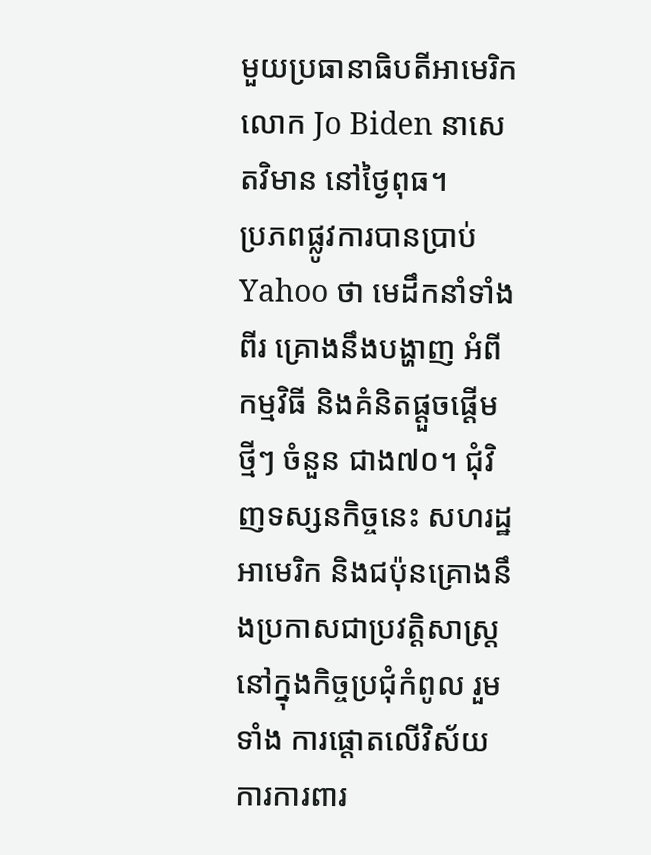មួយប្រធានាធិបតីអាមេរិក លោក Jo Biden នាសេតវិមាន នៅថ្ងៃពុធ។
ប្រភពផ្លូវការបានប្រាប់ Yahoo ថា មេដឹកនាំទាំងពីរ គ្រោងនឹងបង្ហាញ អំពីកម្មវិធី និងគំនិតផ្តួចផ្តើម ថ្មីៗ ចំនួន ជាង៧០។ ជុំវិញទស្សនកិច្ចនេះ សហរដ្ឋអាមេរិក និងជប៉ុនគ្រោងនឹងប្រកាសជាប្រវត្តិសាស្ត្រ នៅក្នុងកិច្ចប្រជុំកំពូល រួមទាំង ការផ្តោតលើវិស័យការការពារ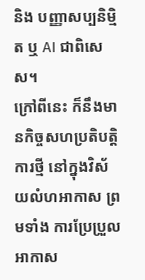និង បញ្ញាសប្បនិម្មិត ឬ AI ជាពិសេស។
ក្រៅពីនេះ ក៏នឹងមានកិច្ចសហប្រតិបត្តិការថ្មី នៅក្នុងវិស័យលំហអាកាស ព្រមទាំង ការប្រែប្រួលអាកាស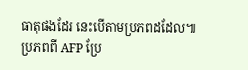ធាតុផងដែរ នេះបើតាមប្រភពដដែល៕
ប្រភពពី AFP ប្រែ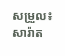សម្រួល៖ សារ៉ាត